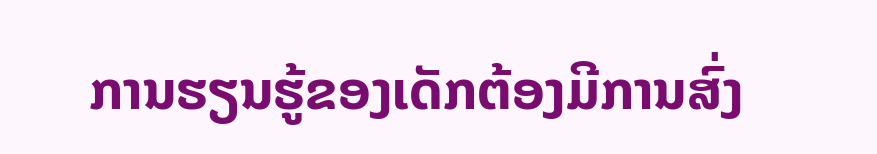ການຮຽນຮູ້ຂອງເດັກຕ້ອງມີການສົ່ງ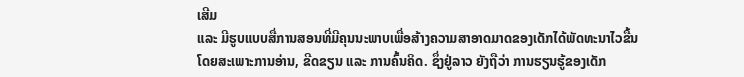ເສີມ
ແລະ ມີຮູບແບບສື່ການສອນທີ່ມີຄຸນນະພາບເພື່ອສ້າງຄວາມສາອາດມາດຂອງເດັກໄດ້ພັດທະນາໄວຂື້ນ
ໂດຍສະເພາະການອ່ານ, ຂີດຂຽນ ແລະ ການຄົ້ນຄິດ. ຊຶ່ງຢູ່ລາວ ຍັງຖືວ່າ ການຮຽນຮູ້ຂອງເດັກ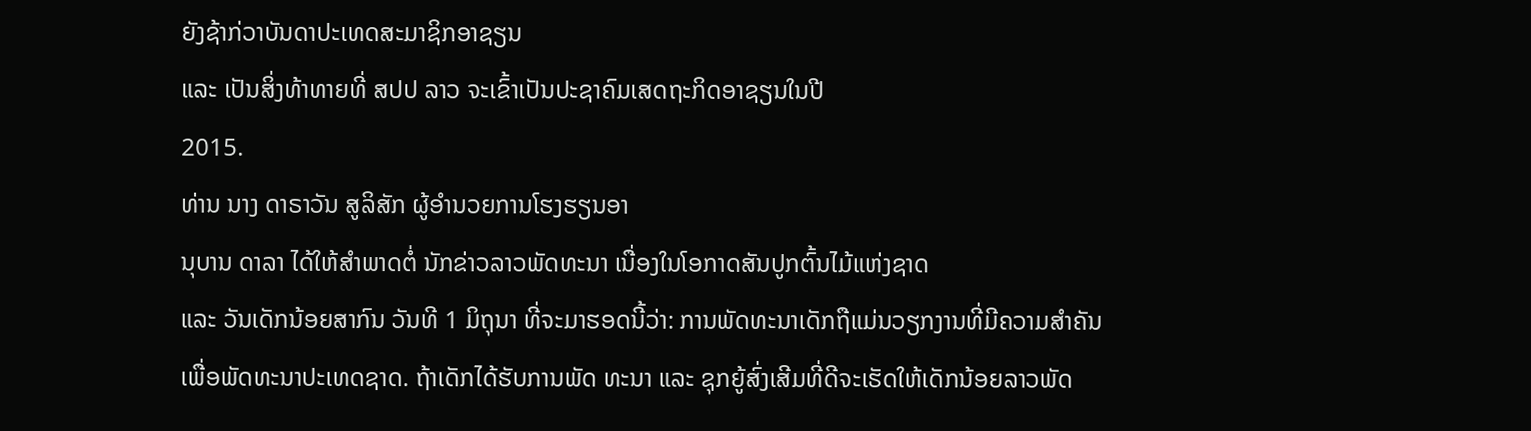ຍັງຊ້າກ່ວາບັນດາປະເທດສະມາຊິກອາຊຽນ
ແລະ ເປັນສິ່ງທ້າທາຍທີ່ ສປປ ລາວ ຈະເຂົ້າເປັນປະຊາຄົມເສດຖະກິດອາຊຽນໃນປີ
2015.
ທ່ານ ນາງ ດາຣາວັນ ສູລິສັກ ຜູ້ອຳນວຍການໂຮງຮຽນອາ
ນຸບານ ດາລາ ໄດ້ໃຫ້ສຳພາດຕໍ່ ນັກຂ່າວລາວພັດທະນາ ເນື່ອງໃນໂອກາດສັນປູກຕົ້ນໄມ້ແຫ່ງຊາດ
ແລະ ວັນເດັກນ້ອຍສາກົນ ວັນທີ 1 ມິຖຸນາ ທີ່ຈະມາຮອດນີ້ວ່າ: ການພັດທະນາເດັກຖືແມ່ນວຽກງານທີ່ມີຄວາມສຳຄັນ
ເພື່ອພັດທະນາປະເທດຊາດ. ຖ້າເດັກໄດ້ຮັບການພັດ ທະນາ ແລະ ຊຸກຍູ້ສົ່ງເສີມທີ່ດີຈະເຮັດໃຫ້ເດັກນ້ອຍລາວພັດ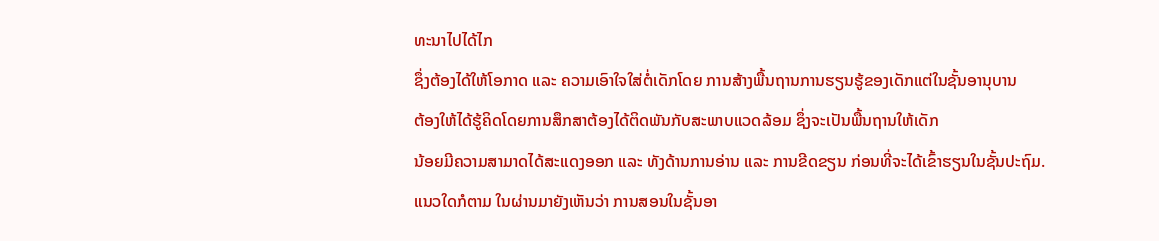ທະນາໄປໄດ້ໄກ
ຊຶ່ງຕ້ອງໄດ້ໃຫ້ໂອກາດ ແລະ ຄວາມເອົາໃຈໃສ່ຕໍ່ເດັກໂດຍ ການສ້າງພື້ນຖານການຮຽນຮູ້ຂອງເດັກແຕ່ໃນຊັ້ນອານຸບານ
ຕ້ອງໃຫ້ໄດ້ຮູ້ຄິດໂດຍການສຶກສາຕ້ອງໄດ້ຕິດພັນກັບສະພາບແວດລ້ອມ ຊຶ່ງຈະເປັນພື້ນຖານໃຫ້ເດັກ
ນ້ອຍມີຄວາມສາມາດໄດ້ສະແດງອອກ ແລະ ທັງດ້ານການອ່ານ ແລະ ການຂີດຂຽນ ກ່ອນທີ່ຈະໄດ້ເຂົ້າຮຽນໃນຊັ້ນປະຖົມ.
ແນວໃດກໍຕາມ ໃນຜ່ານມາຍັງເຫັນວ່າ ການສອນໃນຊັ້ນອາ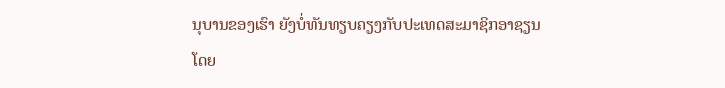ນຸບານຂອງເຮົາ ຍັງບໍ່ທັນທຽບຄຽງກັບປະເທດສະມາຊິກອາຊຽນ
ໂດຍ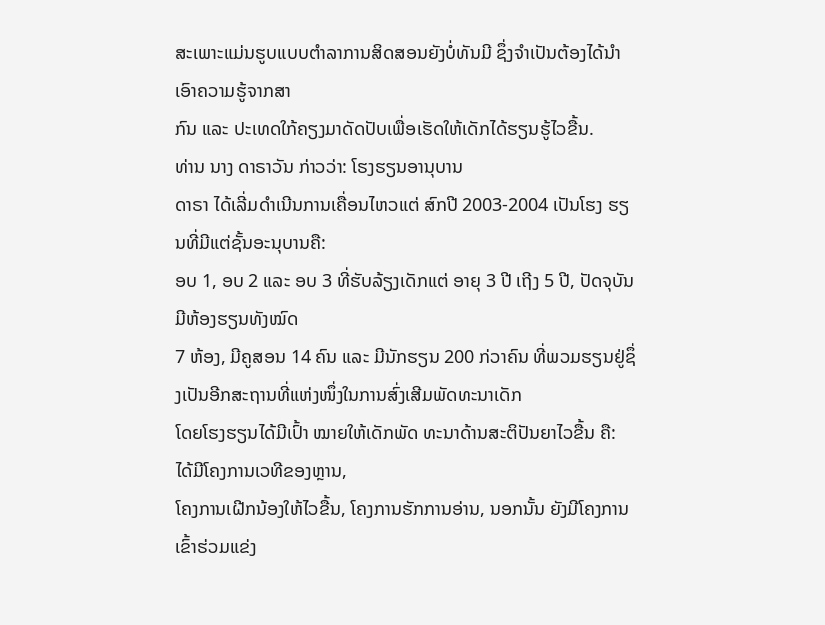ສະເພາະແມ່ນຮູບແບບຕຳລາການສິດສອນຍັງບໍ່ທັນມີ ຊຶ່ງຈຳເປັນຕ້ອງໄດ້ນຳເອົາຄວາມຮູ້ຈາກສາ
ກົນ ແລະ ປະເທດໃກ້ຄຽງມາດັດປັບເພື່ອເຮັດໃຫ້ເດັກໄດ້ຮຽນຮູ້ໄວຂື້ນ.
ທ່ານ ນາງ ດາຣາວັນ ກ່າວວ່າ: ໂຮງຮຽນອານຸບານ
ດາຣາ ໄດ້ເລີ່ມດຳເນີນການເຄື່ອນໄຫວແຕ່ ສົກປີ 2003-2004 ເປັນໂຮງ ຮຽນທີ່ມີແຕ່ຊັ້ນອະນຸບານຄື:
ອບ 1, ອບ 2 ແລະ ອບ 3 ທີ່ຮັບລ້ຽງເດັກແຕ່ ອາຍຸ 3 ປີ ເຖີງ 5 ປີ, ປັດຈຸບັນມີຫ້ອງຮຽນທັງໝົດ
7 ຫ້ອງ, ມີຄູສອນ 14 ຄົນ ແລະ ມີນັກຮຽນ 200 ກ່ວາຄົນ ທີ່ພວມຮຽນຢູ່ຊຶ່ງເປັນອີກສະຖານທີ່ແຫ່ງໜຶ່ງໃນການສົ່ງເສີມພັດທະນາເດັກ
ໂດຍໂຮງຮຽນໄດ້ມີເປົ້າ ໝາຍໃຫ້ເດັກພັດ ທະນາດ້ານສະຕິປັນຍາໄວຂື້ນ ຄື: ໄດ້ມີໂຄງການເວທີຂອງຫຼານ,
ໂຄງການເຝີກນ້ອງໃຫ້ໄວຂື້ນ, ໂຄງການຮັກການອ່ານ, ນອກນັ້ນ ຍັງມີໂຄງການເຂົ້າຮ່ວມແຂ່ງ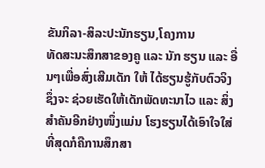ຂັນກິລາ-ສິລະປະນັກຮຽນ,ໂຄງການ
ທັດສະນະສຶກສາຂອງຄູ ແລະ ນັກ ຮຽນ ແລະ ອື່ນໆເພື່ອສົ່ງເສີມເດັກ ໃຫ້ ໄດ້ຮຽນຮູ້ກັບຕົວຈິງ
ຊຶ່ງຈະ ຊ່ວຍເຮັດໃຫ້ເດັກພັດທະນາໄວ ແລະ ສິ່ງສຳຄັນອີກຢ່າງໜຶ່ງແມ່ນ ໂຮງຮຽນໄດ້ເອົາໃຈໃສ່ທີ່ສຸດກໍຄືການສຶກສາ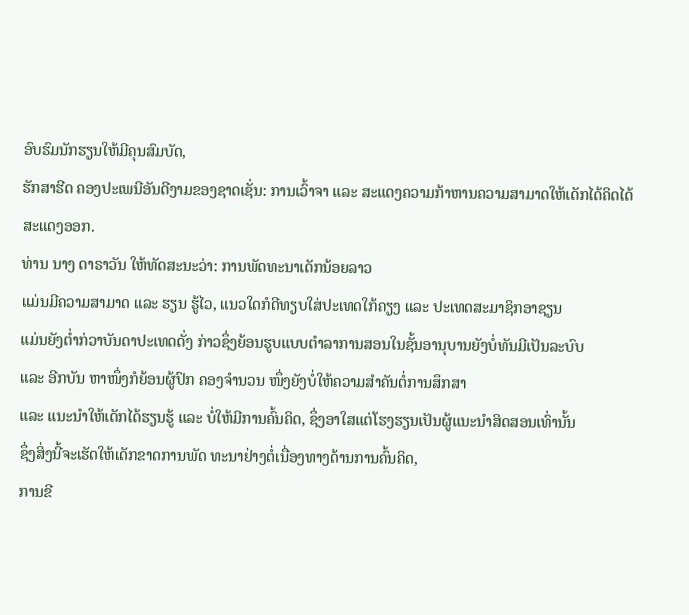ອົບຮົມນັກຮຽນໃຫ້ມີຄຸນສົມບັດ,
ຮັກສາຮີດ ຄອງປະເພນີອັນດີງາມຂອງຊາດເຊັ່ນ: ການເວົ້າຈາ ແລະ ສະແດງຄວາມກ້າຫານຄວາມສາມາດໃຫ້ເດັກໄດ້ຄິດໄດ້ສະແດງອອກ.
ທ່ານ ນາງ ດາຣາວັນ ໃຫ້ທັດສະນະວ່າ: ການພັດທະນາເດັກນ້ອຍລາວ
ແມ່ນມີຄວາມສາມາດ ແລະ ຮຽນ ຮູ້ໄວ, ແນວໃດກໍດີທຽບໃສ່ປະເທດໃກ້ຄຽງ ແລະ ປະເທດສະມາຊິກອາຊຽນ
ແມ່ນຍັງຕ່ຳກ່ວາບັນດາປະເທດດັ່ງ ກ່າວຊຶ່ງຍ້ອນຮູບແບບຕຳລາການສອນໃນຊັ້ນອານຸບານຍັງບໍ່ທັນມີເປັນລະບົບ
ແລະ ອີກບັນ ຫາໜຶ່ງກໍຍ້ອນຜູ້ປົກ ຄອງຈຳນວນ ໜຶ່ງຍັງບໍ່ໃຫ້ຄວາມສຳຄັນຕໍ່ການສຶກສາ
ແລະ ແນະນຳໃຫ້ເດັກໄດ້ຮຽນຮູ້ ແລະ ບໍ່ໃຫ້ມີການຄົ້ນຄິດ, ຊຶ່ງອາໃສແຕ່ໂຮງຮຽນເປັນຜູ້ແນະນຳສິດສອນເທົ່ານັ້ນ
ຊຶ່ງສິ່ງນີ້ຈະເຮັດໃຫ້ເດັກຂາດການພັດ ທະນາຢ່າງຕໍ່ເນື່ອງທາງດ້ານການຄົ້ນຄິດ,
ການຂີ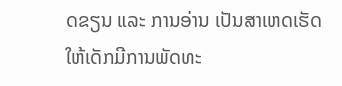ດຂຽນ ແລະ ການອ່ານ ເປັນສາເຫດເຮັດໃຫ້ເດັກມີການພັດທະ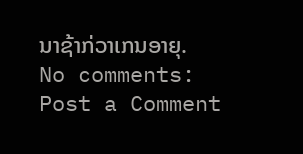ນາຊ້າກ່ວາເກນອາຍຸ.
No comments:
Post a Comment